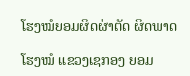ໂຮງໝໍຍອມຜິດຜ່າຕັດ ຜິດພາດ

ໂຮງໝໍ ແຂວງເຊກອງ ຍອມ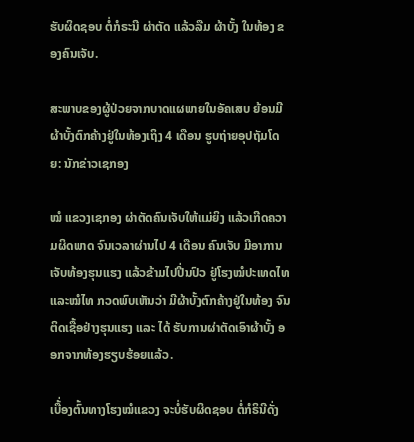ຮັບຜິດຊອບ ຕໍ່ກໍຣະນີ ຜ່າຕັດ ແລ້ວລືມ ຜ້າບັ້ງ ໃນທ້ອງ ຂອງຄົນເຈັບ.

ສະພາບຂອງຜູ້ປ່ວຍຈາກບາດແຜພາຍໃນອັຄເສບ ຍ້ອນມີຜ້າບັ້ງຕົກຄ້າງຢູ່ໃນທ້ອງເຖິງ 4 ເດືອນ ຮູບຖ່າຍອຸປຖັມໂດຍ: ນັກຂ່າວເຊກອງ

ໝໍ ແຂວງເຊກອງ ຜ່າຕັດຄົນເຈັບໃຫ້ແມ່ຍິງ ແລ້ວເກີດຄວາມຜິດພາດ ຈົນເວລາຜ່ານໄປ 4 ເດືອນ ຄົນເຈັບ ມີອາການເຈັບທ້ອງຮຸນແຮງ ແລ້ວຂ້າມໄປປີ່ນປົວ ຢູ່ໂຮງໝໍປະເທດໄທ ແລະໝໍໄທ ກວດພົບເຫັນວ່າ ມີຜ້າບັ້ງຕົກຄ້າງຢູ່ໃນທ້ອງ ຈົນຕິດເຊື້ອຢ່າງຮຸນແຮງ ແລະ ໄດ້ ຮັບການຜ່າຕັດເອົາຜ້າບັ້ງ ອອກຈາກທ້ອງຮຽບຮ້ອຍແລ້ວ.

ເບື້່ອງຕົ້ນທາງໂຮງໝໍແຂວງ ຈະບໍ່ຮັບຜິດຊອບ ຕໍ່ກໍຣິນີດັ່ງ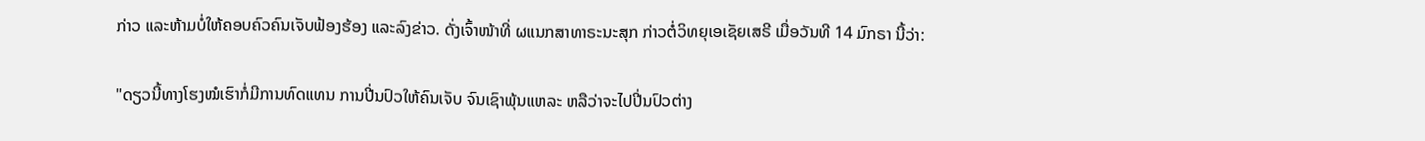ກ່າວ ແລະຫ້າມບໍ່ໃຫ້ຄອບຄົວຄົນເຈັບຟ້ອງຮ້ອງ ແລະລົງຂ່າວ. ດັ່ງເຈົ້າໜ້າທີ່ ຜແນກສາທາຣະນະສຸກ ກ່າວຕໍ່ວິທຍຸເອເຊັຍເສຣີ ເມື່ອວັນທີ 14 ມົກຣາ ນີ້ວ່າ:

"ດຽວນີ້ທາງໂຮງໝໍເຮົາກໍ່ມີການທົດແທນ ການປີ່ນປົວໃຫ້ຄົນເຈັບ ຈົນເຊົາພຸ້ນແຫລະ ຫລືວ່າຈະໄປປີ່ນປົວຕ່າງ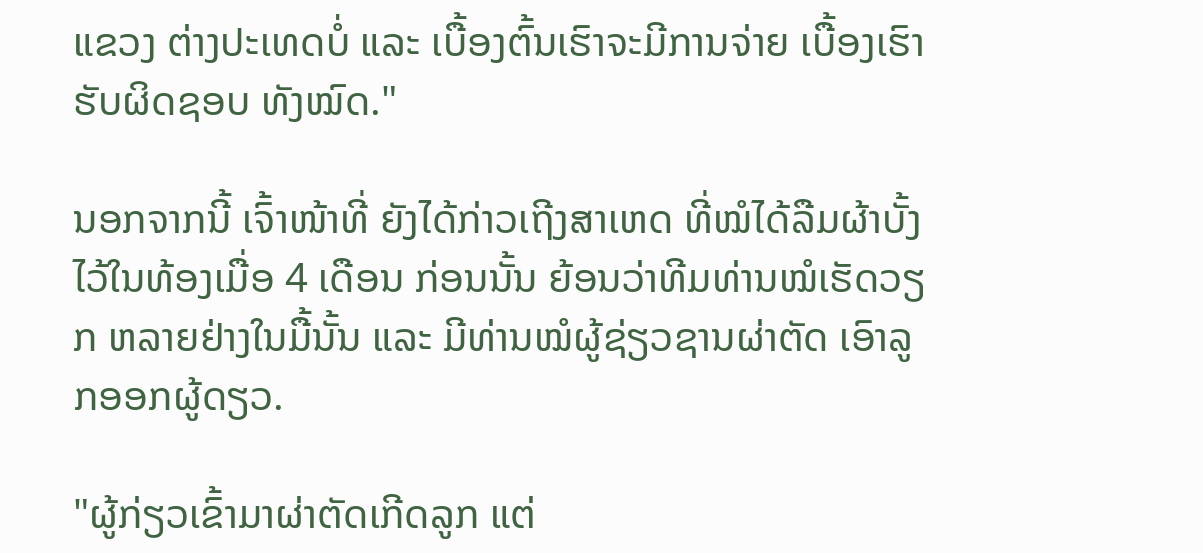ແຂວງ ຕ່າງປະເທດບໍ່ ແລະ ເບື້ອງຕົ້ນເຮົາຈະມີການຈ່າຍ ເບື້ອງເຮົາຮັບຜິດຊອບ ທັງໝົດ."

ນອກຈາກນີ້ ເຈົ້າໜ້າທີ່ ຍັງໄດ້ກ່າວເຖີງສາເຫດ ທີ່ໝໍໄດ້ລືມຜ້າບັ້ງໄວ້ໃນທ້ອງເມື່ອ 4 ເດືອນ ກ່ອນນັ້ນ ຍ້ອນວ່າທີມທ່ານໝໍເຮັດວຽກ ຫລາຍຢ່າງໃນມື້ນັ້ນ ແລະ ມີທ່ານໝໍຜູ້ຊ່ຽວຊານຜ່າຕັດ ເອົາລູກອອກຜູ້ດຽວ.

"ຜູ້ກ່ຽວເຂົ້າມາຜ່າຕັດເກີດລູກ ແຕ່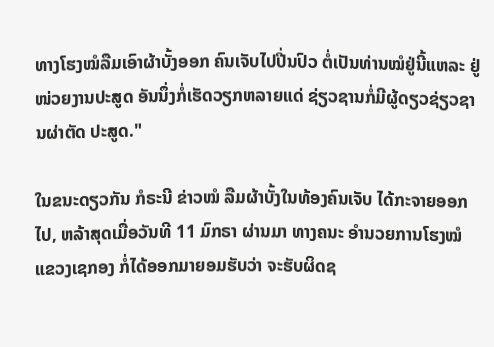ທາງໂຮງໝໍລືມເອົາຜ້າບັ້ງອອກ ຄົນເຈັບໄປປີ່ນປົວ ຕໍ່ເປັນທ່ານໝໍຢູ່ນີ້ແຫລະ ຢູ່ໜ່ວຍງານປະສູດ ອັນນຶ່ງກໍ່ເຮັດວຽກຫລາຍແດ່ ຊ່ຽວຊານກໍ່ມີຜູ້ດຽວຊ່ຽວຊານຜ່າຕັດ ປະສູດ."

ໃນຂນະດຽວກັນ ກໍຣະນີ ຂ່າວໝໍ ລືມຜ້າບັ້ງໃນທ້ອງຄົນເຈັບ ໄດ້ກະຈາຍອອກໄປ, ຫລ້າສຸດເມື່ອວັນທີ 11 ມົກຣາ ຜ່ານມາ ທາງຄນະ ອຳນວຍການໂຮງໝໍ ແຂວງເຊກອງ ກໍ່ໄດ້ອອກມາຍອມຮັບວ່າ ຈະຮັບຜິດຊ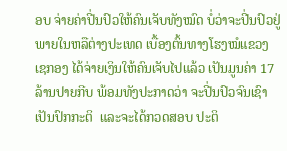ອບ ຈ່າຍຄ່າປີ່ນປົວໃຫ້ຄົນເຈັບທັງໝົດ ບໍ່ວ່າຈະປີ່ນປົວຢູ່ ພາຍໃນຫລືຕ່າງປະເທດ ເບື້ອງຕົ້ນທາງໂຮງໝໍແຂວງ ເຊກອງ ໄດ້ຈ່າຍເງິນໃຫ້ຄົນເຈັບໄປແລ້ວ ເປັນມູນຄ່າ 17 ລ້ານປາຍກີບ ພ້ອມທັງປະກາດວ່າ ຈະປີ່ນປົວຈົນເຊົາເປັນປົກກະຕິ  ແລະຈະໄດ້ກວດສອບ ປະຕິ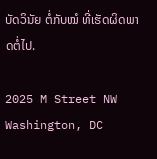ບັດວິນັຍ ຕໍ່ກັບໝໍ ທີ່ເຮັດຜິດພາດຕໍ່ໄປ.

2025 M Street NW
Washington, DC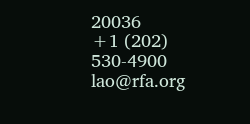20036
+1 (202) 530-4900
lao@rfa.org